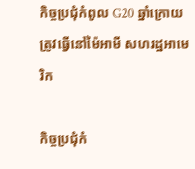កិច្ចប្រជុំកំពូល G20 ឆ្នាំក្រោយ ត្រូវធ្វើនៅម៉ៃអាមី សហរដ្ឋអាមេរិក

កិច្ចប្រជុំកំ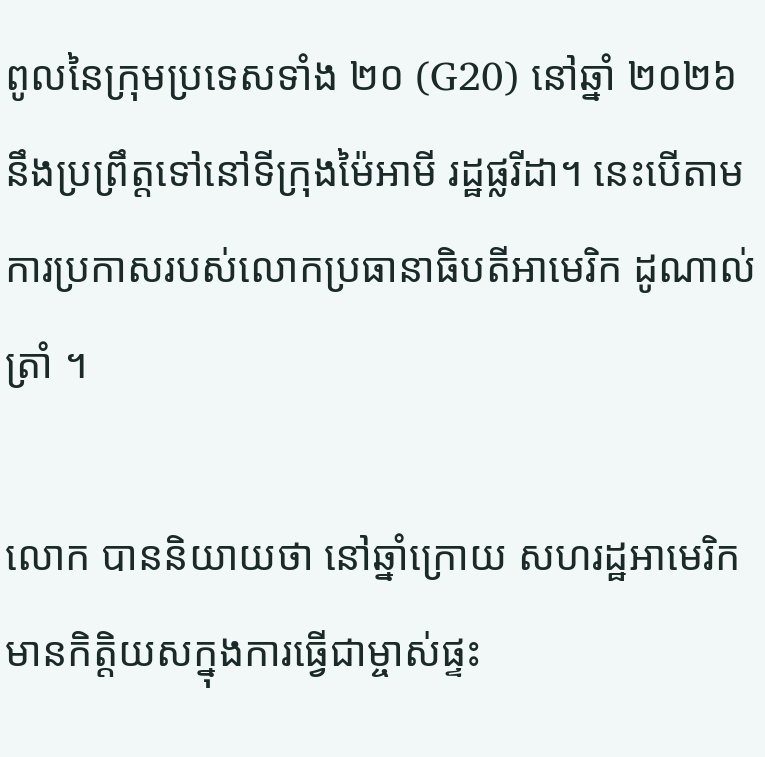ពូលនៃក្រុមប្រទេសទាំង ២០ (G20) នៅឆ្នាំ ២០២៦ នឹងប្រព្រឹត្តទៅនៅទីក្រុងម៉ៃអាមី រដ្ឋផ្លរីដា។ នេះបើតាមការប្រកាសរបស់លោកប្រធានាធិបតីអាមេរិក ដូណាល់ ត្រាំ ។

លោក បាននិយាយថា នៅឆ្នាំក្រោយ សហរដ្ឋអាមេរិក មានកិត្តិយសក្នុងការធ្វើជាម្ចាស់ផ្ទះ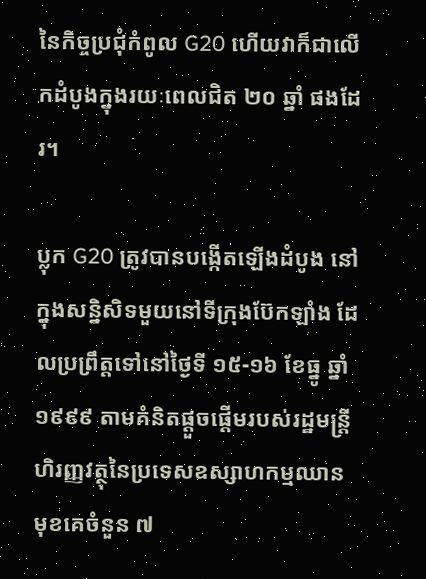នៃកិច្ចប្រជុំកំពូល G20 ហើយវាក៏ជាលើកដំបូងក្នុងរយៈពេលជិត ២០ ឆ្នាំ ផងដែរ។

ប្លុក G20 ត្រូវបានបង្កើតឡើងដំបូង នៅក្នុងសន្និសិទមួយនៅទីក្រុងប៊ែកឡាំង ដែលប្រព្រឹត្តទៅនៅថ្ងៃទី ១៥-១៦ ខែធ្នូ ឆ្នាំ ១៩៩៩ តាមគំនិតផ្តួចផ្តើមរបស់រដ្ឋមន្ត្រីហិរញ្ញវត្ថុនៃប្រទេសឧស្សាហកម្មឈានមុខគេចំនួន ៧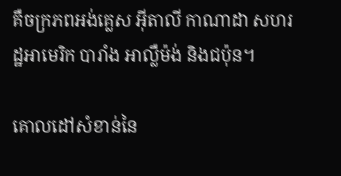គឺចក្រភពអង់គ្លេស អ៊ីតាលី កាណាដា សហរដ្ឋអាមេរិក បារាំង អាល្លឺម៉ង់ និងជប៉ុន។

គោលដៅសំខាន់នៃ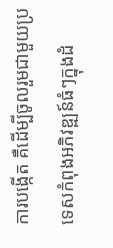ការបង្កើត គឺដើម្បីចូលរួមជាមួយប្រទេសកំពុងអភិវឌ្ឍន៍ធំៗក្នុងដំ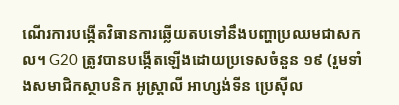ណើរការបង្កើតវិធានការឆ្លើយតបទៅនឹងបញ្ហាប្រឈមជាសកល។ G20 ត្រូវបានបង្កើតឡើងដោយប្រទេសចំនួន ១៩ (រួមទាំងសមាជិកស្ថាបនិក អូស្ត្រាលី អាហ្សង់ទីន ប្រេស៊ីល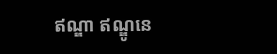ឥណ្ឌា ឥណ្ឌូនេ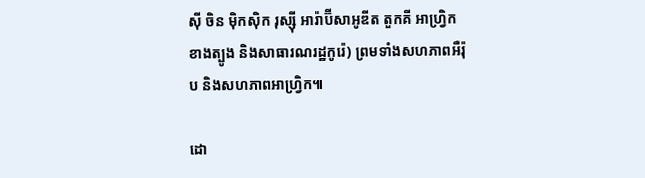ស៊ី ចិន ម៉ិកស៊ិក រុស្ស៊ី អារ៉ាប៊ីសាអូឌីត តួកគី អាហ្រ្វិកខាងត្បូង និងសាធារណរដ្ឋកូរ៉េ) ព្រមទាំងសហភាពអឺរ៉ុប និងសហភាពអាហ្វ្រិក៕

ដោ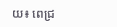យ៖ ពេជ្រ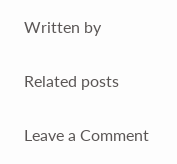Written by

Related posts

Leave a Comment